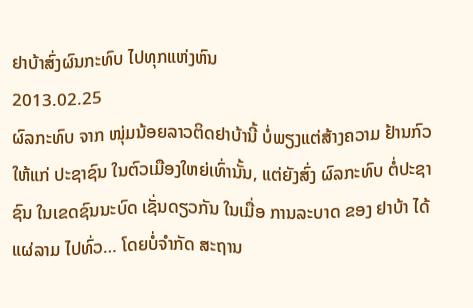ຢາບ້າສົ່ງຜົນກະທົບ ໄປທຸກແຫ່ງຫົນ
2013.02.25
ຜົລກະທົບ ຈາກ ໜຸ່ມນ້ອຍລາວຕິດຢາບ້ານີ້ ບໍ່ພຽງແຕ່ສ້າງຄວາມ ຢ້ານກົວ ໃຫ້ແກ່ ປະຊາຊົນ ໃນຕົວເມືອງໃຫຍ່ເທົ່ານັ້ນ, ແຕ່ຍັງສົ່ງ ຜົລກະທົບ ຕໍ່ປະຊາຊົນ ໃນເຂດຊົນນະບົດ ເຊັ່ນດຽວກັນ ໃນເມື່ອ ການລະບາດ ຂອງ ຢາບ້າ ໄດ້ແຜ່ລາມ ໄປທົ່ວ… ໂດຍບໍ່ຈຳກັດ ສະຖານ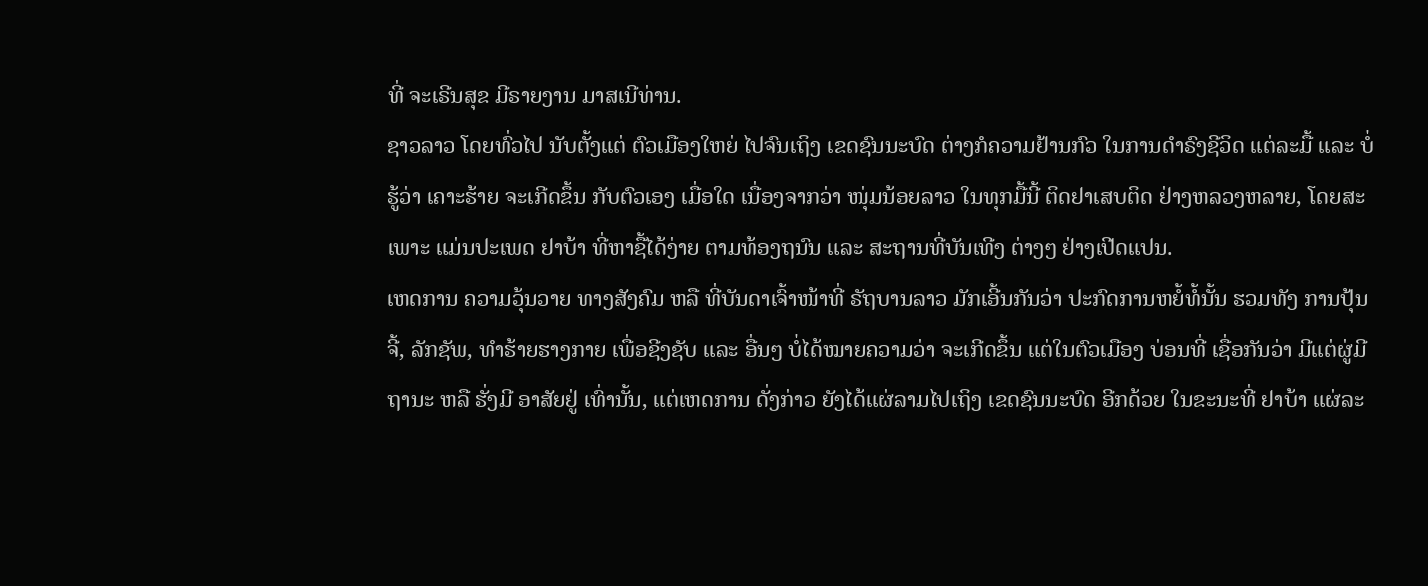ທີ່ ຈະເຣີນສຸຂ ມີຣາຍງານ ມາສເນີທ່ານ.
ຊາວລາວ ໂດຍທົ່ວໄປ ນັບຕັ້ງແຕ່ ຕົວເມືອງໃຫຍ່ ໄປຈົນເຖິງ ເຂດຊົນນະບົດ ຕ່າງກໍຄວາມຢ້ານກົວ ໃນການດຳຣົງຊີວິດ ແຕ່ລະມື້ ແລະ ບໍ່ຮູ້ວ່າ ເຄາະຮ້າຍ ຈະເກີດຂຶ້ນ ກັບຕົວເອງ ເມື່ອໃດ ເນື່ອງຈາກວ່າ ໜຸ່ມນ້ອຍລາວ ໃນທຸກມື້ນີ້ ຕິດຢາເສບຕິດ ຢ່າງຫລວງຫລາຍ, ໂດຍສະເພາະ ແມ່ນປະເພດ ຢາບ້າ ທີ່ຫາຊື້ໄດ້ງ່າຍ ຕາມທ້ອງຖນົນ ແລະ ສະຖານທີ່ບັນເທີງ ຕ່າງໆ ຢ່າງເປີດແປນ.
ເຫດການ ຄວາມວຸ້ນວາຍ ທາງສັງຄົມ ຫລື ທີ່ບັນດາເຈົ້າໜ້າທີ່ ຣັຖບານລາວ ມັກເອີ້ນກັນວ່າ ປະກົດການຫຍໍ້ທໍ້ນັ້ນ ຮວມທັງ ການປຸ້ນຈີ້, ລັກຊັພ, ທຳຮ້າຍຮາງກາຍ ເພື່ອຊີງຊັບ ແລະ ອື່ນໆ ບໍ່ໄດ້ໝາຍຄວາມວ່າ ຈະເກີດຂຶ້ນ ແຕ່ໃນຕົວເມືອງ ບ່ອນທີ່ ເຊື່ອກັນວ່າ ມີແຕ່ຜູ່ມີຖານະ ຫລື ຮັ່ງມີ ອາສັຍຢູ່ ເທົ່ານັ້ນ, ແຕ່ເຫດການ ດັ່ງກ່າວ ຍັງໄດ້ແຜ່ລາມໄປເຖິງ ເຂດຊົນນະບົດ ອີກດ້ວຍ ໃນຂະນະທີ່ ຢາບ້າ ແຜ່ລະ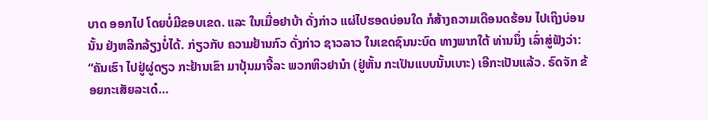ບາດ ອອກໄປ ໂດຍບໍ່ມີຂອບເຂດ. ແລະ ໃນເມື່ອຢາບ້າ ດັ່ງກ່າວ ແຜ່ໄປຮອດບ່ອນໃດ ກໍສ້າງຄວາມເດືອນດຮ້ອນ ໄປເຖິງບ່ອນນັ້ນ ຢ່ງຫລີກລ້ຽງບໍ່ໄດ້. ກ່ຽວກັບ ຄວາມຢ້ານກົວ ດັ່ງກ່າວ ຊາວລາວ ໃນເຂດຊົນນະບົດ ທາງພາກໃຕ້ ທ່ານນຶ່ງ ເລົ່າສູ່ຟັງວ່າ:
“ຄັນເຮົາ ໄປຢູ່ຜູ່ດຽວ ກະຢ້ານເຂົາ ມາປຸ້ນມາຈີ້ລະ ພວກຫິວຢານ໋າ (ຢູ່ຫັ້ນ ກະເປັນແບບນັ້ນເບາະ) ເອີກະເປັນແລ້ວ. ຣົດຈັກ ຂ້ອຍກະເສັຍລະເດ໋…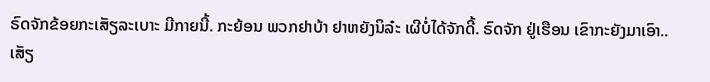ຣົດຈັກຂ້ອຍກະເສັຽລະເບາະ ມີກາຍນີ້. ກະຍ້ອນ ພວກຢາບ້າ ຢາຫຍັງນິລ໋ະ ເຜີບໍ່ໄດ້ຈັກດີ້. ຣົດຈັກ ຢູ່ເຮືອນ ເຂົາກະຍັງມາເອົາ.. ເສັຽ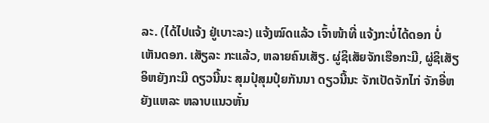ລະ. (ໄດ້ໄປແຈ້ງ ຢູ່ເບາະລະ) ແຈ້ງໝົດແລ້ວ ເຈົ້າໜ້າທີ່ ແຈ້ງກະບໍ່ໄດ້ດອກ ບໍ່ເຫັນດອກ. ເສັຽລະ ກະແລ້ວ, ຫລາຍຄົນເສັຽ. ຜູ່ຊິເສັຍຈັກເຮືອກະມີ, ຜູ່ຊິເສັຽ ອິຫຍັງກະມີ ດຽວນີ້ນະ ສຸມປຸ໋ສຸມປຸ໋ຍກັນນາ ດຽວນີ້ນະ ຈັກເປັດຈັກໄກ່ ຈັກອີ່ຫຍັງແຫລະ ຫລາບແນວຫັ໋ນ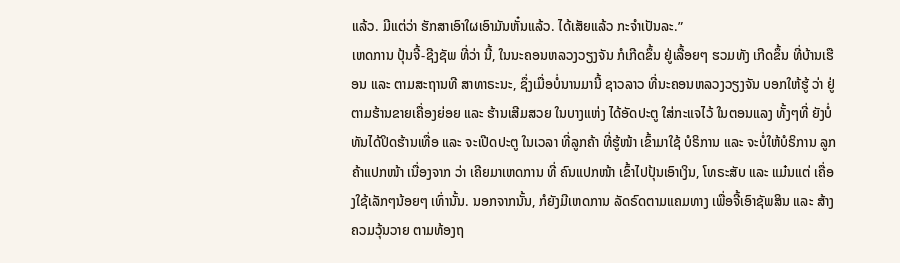ແລ້ວ. ມີແຕ່ວ່າ ຮັກສາເອົາໃຜເອົາມັນຫັ໋ນແລ້ວ. ໄດ້ເສັຍແລ້ວ ກະຈຳເປັນລະ.”
ເຫດການ ປຸ້ນຈີ້-ຊີງຊັພ ທີ່ວ່າ ນີ້, ໃນນະຄອນຫລວງວຽງຈັນ ກໍເກີດຂຶ້ນ ຢູ່ເລື້ອຍໆ ຮວມທັງ ເກີດຂຶ້ນ ທີ່ບ້ານເຮືອນ ແລະ ຕາມສະຖານທີ ສາທາຣະນະ, ຊຶ່ງເມື່ອບໍ່ນານມານີ້ ຊາວລາວ ທີ່ນະຄອນຫລວງວຽງຈັນ ບອກໃຫ້ຮູ້ ວ່າ ຢູ່ຕາມຮ້ານຂາຍເຄື່ອງຍ່ອຍ ແລະ ຮ້ານເສີມສວຍ ໃນບາງແຫ່ງ ໄດ້ອັດປະຕູ ໃສ່ກະແຈໄວ້ ໃນຕອນແລງ ທັ້ງໆທີ່ ຍັງບໍ່ທັນໄດ້ປິດຮ້ານເທື່ອ ແລະ ຈະເປີດປະຕູ ໃນເວລາ ທີ່ລູກຄ້າ ທີ່ຮູ້ໜ້າ ເຂົ້າມາໃຊ້ ບໍຣິການ ແລະ ຈະບໍ່ໃຫ້ບໍຣິການ ລູກຄ້າແປກໜ້າ ເນື່ອງຈາກ ວ່າ ເຄີຍມາເຫດການ ທີ່ ຄົນແປກໜ້າ ເຂົ້າໄປປຸ້ນເອົາເງິນ, ໂທຣະສັບ ແລະ ແມ໋ນແຕ່ ເຄື່ອງໃຊ້ເລັກໆນ້ອຍໆ ເທົ່ານັ້ນ. ນອກຈາກນັ້ນ, ກໍຍັງມີເຫດການ ລັດຣົດຕາມແຄມທາງ ເພື່ອຈີ້ເອົາຊັພສິນ ແລະ ສ້າງຄວມວຸ້ນວາຍ ຕາມທ້ອງຖ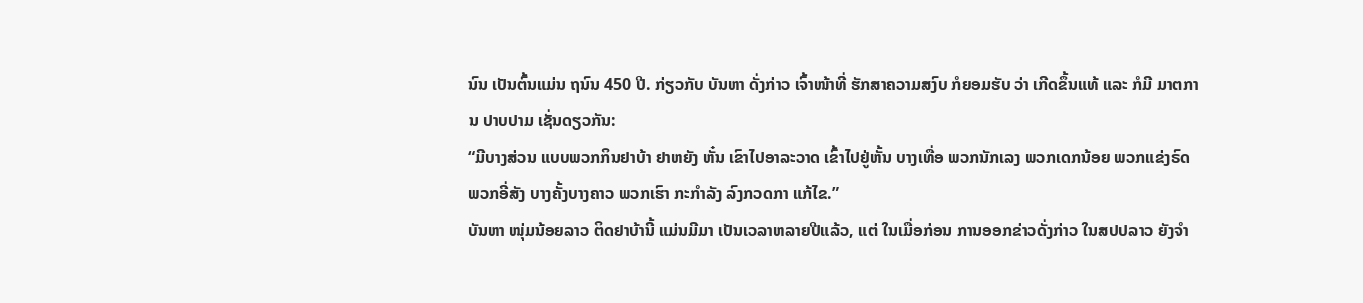ນົນ ເປັນຕົ້ນແມ່ນ ຖນົນ 450 ປີ. ກ່ຽວກັບ ບັນຫາ ດັ່ງກ່າວ ເຈົ້າໜ້າທີ່ ຮັກສາຄວາມສງົບ ກໍຍອມຮັບ ວ່າ ເກີດຂຶ້ນແທ້ ແລະ ກໍມີ ມາຕການ ປາບປາມ ເຊັ່ນດຽວກັນ:
“ມີບາງສ່ວນ ແບບພວກກິນຢາບ້າ ຢາຫຍັງ ຫັ໋ນ ເຂົາໄປອາລະວາດ ເຂົ້າໄປຢູ່ຫັ້ນ ບາງເທື່ອ ພວກນັກເລງ ພວກເດກນ້ອຍ ພວກແຂ່ງຣົດ ພວກອີ່ສັງ ບາງຄັ້ງບາງຄາວ ພວກເຮົາ ກະກຳລັງ ລົງກວດກາ ແກ້ໄຂ.”
ບັນຫາ ໜຸ່ມນ້ອຍລາວ ຕິດຢາບ້ານີ້ ແມ່ນມີມາ ເປັນເວລາຫລາຍປີແລ້ວ, ແຕ່ ໃນເມື່ອກ່ອນ ການອອກຂ່າວດັ່ງກ່າວ ໃນສປປລາວ ຍັງຈຳ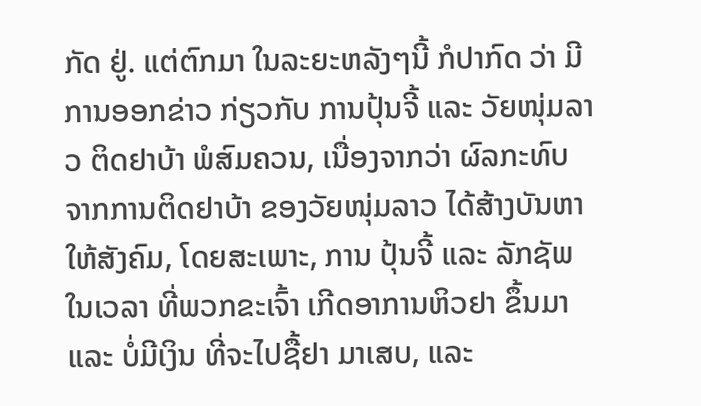ກັດ ຢູ່. ແຕ່ຕົກມາ ໃນລະຍະຫລັງໆນີ້ ກໍປາກົດ ວ່າ ມີການອອກຂ່າວ ກ່ຽວກັບ ການປຸ້ນຈີ້ ແລະ ວັຍໜຸ່ມລາວ ຕິດຢາບ້າ ພໍສົມຄວນ, ເນື່ອງຈາກວ່າ ຜົລກະທົບ ຈາກການຕິດຢາບ້າ ຂອງວັຍໜຸ່ມລາວ ໄດ້ສ້າງບັນຫາ ໃຫ້ສັງຄົມ, ໂດຍສະເພາະ, ການ ປຸ້ນຈີ້ ແລະ ລັກຊັພ ໃນເວລາ ທີ່ພວກຂະເຈົ້າ ເກີດອາການຫິວຢາ ຂຶ້ນມາ ແລະ ບໍ່ມີເງິນ ທີ່ຈະໄປຊື້ຢາ ມາເສບ, ແລະ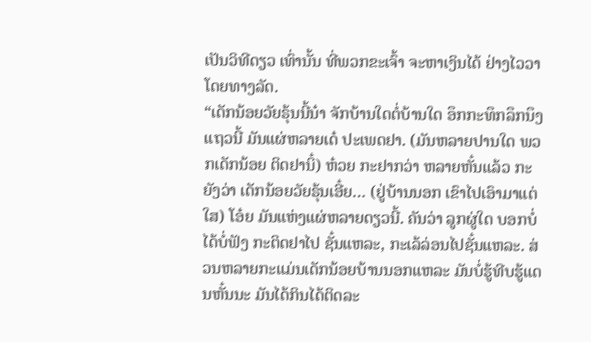ເປັນວິທີດຽວ ເທົ່ານັ້ນ ທີ່ພວກຂະເຈົ້າ ຈະຫາເງິນໄດ້ ຢ່າງໄວວາ ໂດຍທາງລັດ.
“ເດັກນ້ອຍວັຍຣຸ້ນນີ້ນ໋າ ຈັກບ້ານໃດຕໍ່ບ້ານໃດ ອຶກກະທຶກລຶກນຶງ ແຖວນີ້ ມັນແຜ່ຫລາຍເດ໋ ປະເພດຢາ. (ມັນຫລາຍປານໃດ ພວກເດັກນ້ອຍ ຕິດຢານິ໋) ຫ໋ວຍ ກະຢາກວ່າ ຫລາຍຫັ໋ນແລ້ວ ກະຍັງວ່າ ເດັກນ້ອຍວັຍຣຸ້ນເອີ໋ຍ… (ຢູ່ບ້ານນອກ ເຂົາໄປເອົາມາແຕ່ໃສ) ໂອ໋ຍ ມັນແຫ່ງແຜ່ຫລາຍດຽວນີ້. ຄັນວ່າ ລູກຜູ່ໃດ ບອກບໍ່ໄດ້ບໍ່ຟັງ ກະຕິດຢາໄປ ຊັ໋ນແຫລະ, ກະເລ້ລ່ອນໄປຊັ໋ນແຫລະ. ສ່ວນຫລາຍກະແມ່ນເດັກນ້ອຍບ້ານນອກແຫລະ ມັນບໍ່ຮູ້ທີບຮູ້ແດນຫັ໋ນນະ ມັນໄດ້ກິນໄດ້ຕິດລະ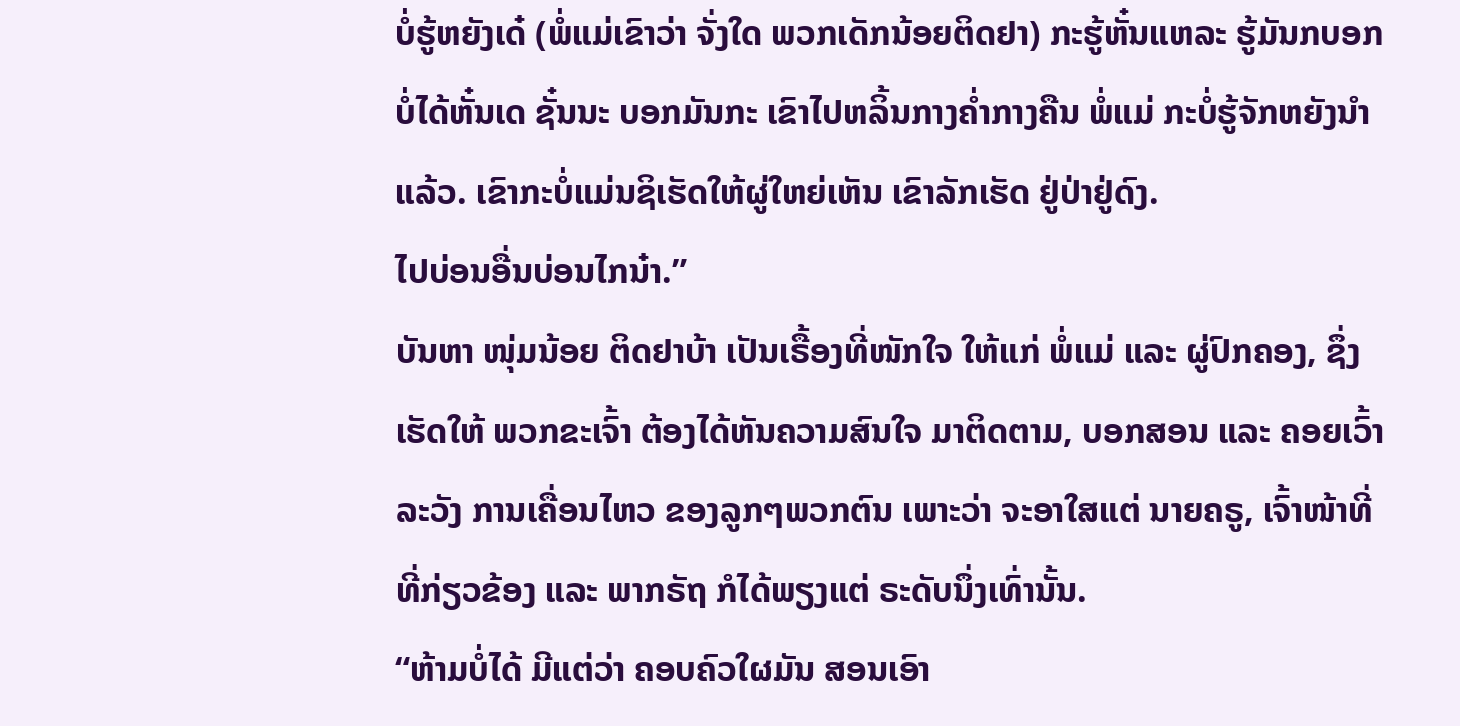ບໍ່ຮູ້ຫຍັງເດ໋ (ພໍ່ແມ່ເຂົາວ່າ ຈັ່ງໃດ ພວກເດັກນ້ອຍຕິດຢາ) ກະຮູ້ຫັ໋ນແຫລະ ຮູ້ມັນກບອກບໍ່ໄດ້ຫັ໋ນເດ ຊັ໋ນນະ ບອກມັນກະ ເຂົາໄປຫລິ້ນກາງຄ່ຳກາງຄືນ ພໍ່ແມ່ ກະບໍ່ຮູ້ຈັກຫຍັງນຳແລ້ວ. ເຂົາກະບໍ່ແມ່ນຊິເຮັດໃຫ້ຜູ່ໃຫຍ່ເຫັນ ເຂົາລັກເຮັດ ຢູ່ປ່າຢູ່ດົງ.
ໄປບ່ອນອື່ນບ່ອນໄກນ໋າ.”
ບັນຫາ ໜຸ່ມນ້ອຍ ຕິດຢາບ້າ ເປັນເຣື້ອງທີ່ໜັກໃຈ ໃຫ້ແກ່ ພໍ່ແມ່ ແລະ ຜູ່ປົກຄອງ, ຊຶ່ງເຮັດໃຫ້ ພວກຂະເຈົ້າ ຕ້ອງໄດ້ຫັນຄວາມສົນໃຈ ມາຕິດຕາມ, ບອກສອນ ແລະ ຄອຍເວົ້າລະວັງ ການເຄື່ອນໄຫວ ຂອງລູກໆພວກຕົນ ເພາະວ່າ ຈະອາໃສແຕ່ ນາຍຄຣູ, ເຈົ້າໜ້າທີ່ ທີ່ກ່ຽວຂ້ອງ ແລະ ພາກຣັຖ ກໍໄດ້ພຽງແຕ່ ຣະດັບນຶ່ງເທົ່ານັ້ນ.
“ຫ້າມບໍ່ໄດ້ ມີແຕ່ວ່າ ຄອບຄົວໃຜມັນ ສອນເອົາ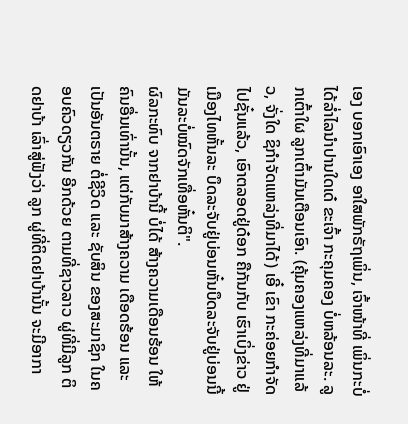ເອງ ບອກເອົາເອງ ອາໃສພັກຣັຖເພິ່ນ, ເຈົ້າໜ້າທີ່ ເພິ່ນກະບໍ່ໄດ້ລ່ຳໄລນຳປານໃດເດ໋ ຂະເຈົ້າ ກະຄຸມຄອງ ບໍ່ຫລ້ອນລະ. ລູກເຕົ້າໃຜ ລູກເຕົ້າມັນເຕືອນເອົາ. (ຄຸ້ມຄອງແຫລ່ງທີ່ມາແລ້ວ, ຈັ່ງໃດ ຊິກຳຈັດແຫລ່ງທີ່ມາໄດ້) ເອີ໋ ເຂົາ ກະຄ່ອຍກໍາຈັດໄປຊັ໋ນແລ້ວ, ເອົາຕລອດຢູ່ດ໋ອກ ຄືກັນກັບ ເຮົາເບິ່ງຂ່າວ ຢູ່ເມືອງໄທຫັ້ນລະ ບຶດລະຈັບຢູ່ບ່ອນຫັ໋ນບຶດລະຈັບຢູ່ບ່ອນນີ້ ມັນລະບໍ່ໝົດຈັກເທື່ອຫັ໋ນຕິ".
ຜົລກະທົບ ຈາກຢາບ້ານີ້ ບໍ່ໄດ້ ສ້າງຄວາມເດືອນຮ້ອນ ໃຫ້ຄົນອື່ນເທົ່ານັ້ນ, ແຕ່ກັບມາສ້າງຄວາມ ເດືອດຮ້ອນ ແລະ ເປັນອັນຕຣາຍ ຕໍ່ຊີວິດ ແລະ ຊັບສິນ ຂອງສະມາຊິກ ໃນຄອບຄົວດຽວກັນ ອີກດ້ວຍ ຕາມທີ່ຊາວລາວ ຜູ່ທີ່ມີລູກ ຕິດຢາບ້າ ເລົ່າສູ່ຟັງວ່າ ລູກ ຜູ່ທີ່ຕິດຢາບ້ານັ້ນ ຈະມີອາກາ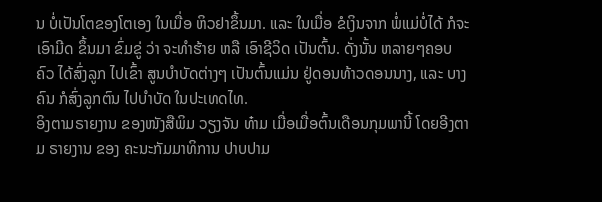ນ ບໍ່ເປັນໂຕຂອງໂຕເອງ ໃນເມື່ອ ຫິວຢາຂຶ້ນມາ. ແລະ ໃນເມື່ອ ຂໍເງິນຈາກ ພໍ່ແມ່ບໍ່ໄດ້ ກໍຈະເອົາມີດ ຂຶ້ນມາ ຂົ່ມຂູ່ ວ່າ ຈະທຳຮ້າຍ ຫລື ເອົາຊີວິດ ເປັນຕົ້ນ. ດັ່ງນັ້ນ ຫລາຍໆຄອບຄົວ ໄດ້ສົ່ງລູກ ໄປເຂົ້າ ສູນບຳບັດຕ່າງໆ ເປັນຕົ້ນແມ່ນ ຢູ່ດອນທ້າວດອນນາງ, ແລະ ບາງຄົນ ກໍສົ່ງລູກຕົນ ໄປບຳບັດ ໃນປະເທດໄທ.
ອິງຕາມຣາຍງານ ຂອງໜັງສືພິມ ວຽງຈັນ ທ໋າມ ເມື່ອເມື່ອຕົ້ນເດືອນກຸມພານີ້ ໂດຍອີງຕາມ ຣາຍງານ ຂອງ ຄະນະກັມມາທິການ ປາບປາມ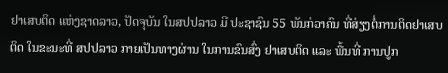ຢາເສບຕິດ ແຫ່ງຊາດລາວ, ປັດຈຸບັນ ໃນສປປລາວ ມີ ປະຊາຊົນ 55 ພັນກ່ວາຄົນ ທີ່ສ່ຽງຕໍ່ການຕິດຢາເສບຕິດ ໃນຂະນະທີ່ ສປປລາວ ກາຍເປັນທາງຜ່ານ ໃນການຂົນສົ່ງ ຢາເສບຕິດ ແລະ ພື້ນທີ່ ການປູກ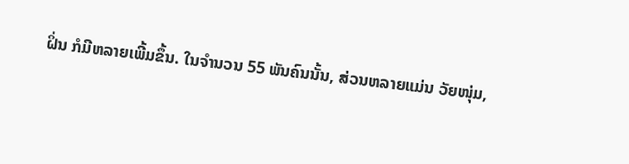ຝິ່ນ ກໍມີຫລາຍເພີ້ມຂຶ້ນ. ໃນຈຳນວນ 55 ພັນຄົນນັ້ນ, ສ່ວນຫລາຍແມ່ນ ວັຍໜຸ່ມ,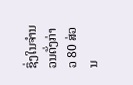ຊຶ່ງໃນຈຳນວນດັ່ງກ່າວ 80 ສ່ວນ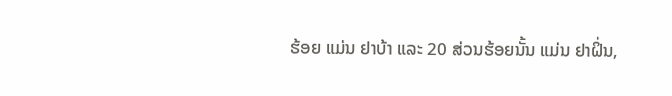ຮ້ອຍ ແມ່ນ ຢາບ້າ ແລະ 20 ສ່ວນຮ້ອຍນັ້ນ ແມ່ນ ຢາຝິ່ນ,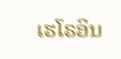ເຮໂຣອິນ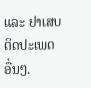ແລະ ຢາເສບຕິດປະເພດອື່ນໆ.